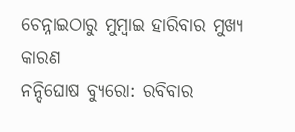ଚେନ୍ନାଇଠାରୁ ମୁମ୍ବାଇ ହାରିବାର ମୁଖ୍ୟ କାରଣ
ନନ୍ଦିଘୋଷ ବ୍ୟୁରୋ: ରବିବାର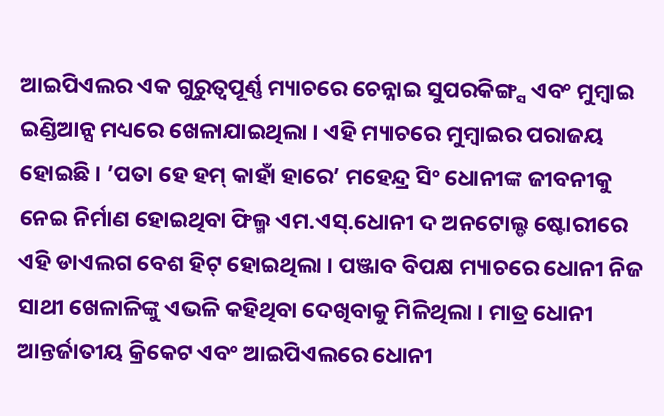ଆଇପିଏଲର ଏକ ଗୁରୁତ୍ବପୂର୍ଣ୍ଣ ମ୍ୟାଚରେ ଚେନ୍ନାଇ ସୁପରକିଙ୍ଗ୍ସ ଏବଂ ମୁମ୍ବାଇ ଇଣ୍ଡିଆନ୍ସ ମଧ୍ୟରେ ଖେଳାଯାଇଥିଲା । ଏହି ମ୍ୟାଚରେ ମୁମ୍ବାଇର ପରାଜୟ ହୋଇଛି । ’ପତା ହେ ହମ୍ କାହାଁ ହାରେ’ ମହେନ୍ଦ୍ର ସିଂ ଧୋନୀଙ୍କ ଜୀବନୀକୁ ନେଇ ନିର୍ମାଣ ହୋଇଥିବା ଫିଲ୍ମ ଏମ.ଏସ୍.ଧୋନୀ ଦ ଅନଟୋଲ୍ଡ ଷ୍ଟୋରୀରେ ଏହି ଡାଏଲଗ ବେଶ ହିଟ୍ ହୋଇଥିଲା । ପଞ୍ଜାବ ବିପକ୍ଷ ମ୍ୟାଚରେ ଧୋନୀ ନିଜ ସାଥୀ ଖେଳାଳିଙ୍କୁ ଏଭଳି କହିଥିବା ଦେଖିବାକୁ ମିଳିଥିଲା । ମାତ୍ର ଧୋନୀ ଆନ୍ତର୍ଜାତୀୟ କ୍ରିକେଟ ଏବଂ ଆଇପିଏଲରେ ଧୋନୀ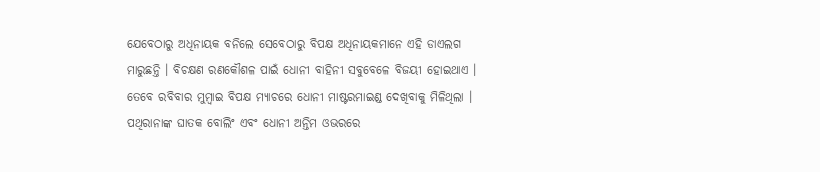ଯେବେଠାରୁ ଅଧିନାୟକ ବନିଲେ ସେବେଠାରୁ ବିପକ୍ଷ ଅଧିନାୟକମାନେ ଏହି ଡାଏଲଗ ମାରୁଛନ୍ତି । ବିଚକ୍ଷଣ ରଣକୌଶଳ ପାଇଁ ଧୋନୀ ବାହିନୀ ସବୁବେଳେ ବିଜୟୀ ହୋଇଥାଏ । ତେବେ ରବିବାର ମୁମ୍ବାଇ ବିପକ୍ଷ ମ୍ୟାଚରେ ଧୋନୀ ମାଷ୍ଟରମାଇଣ୍ଡ ଦେଖିବାକୁ ମିଳିଥିଲା ।
ପଥିରାନାଙ୍କ ଘାତକ ବୋଲିଂ ଏବଂ ଧୋନୀ ଅନ୍ତିମ ଓଭରରେ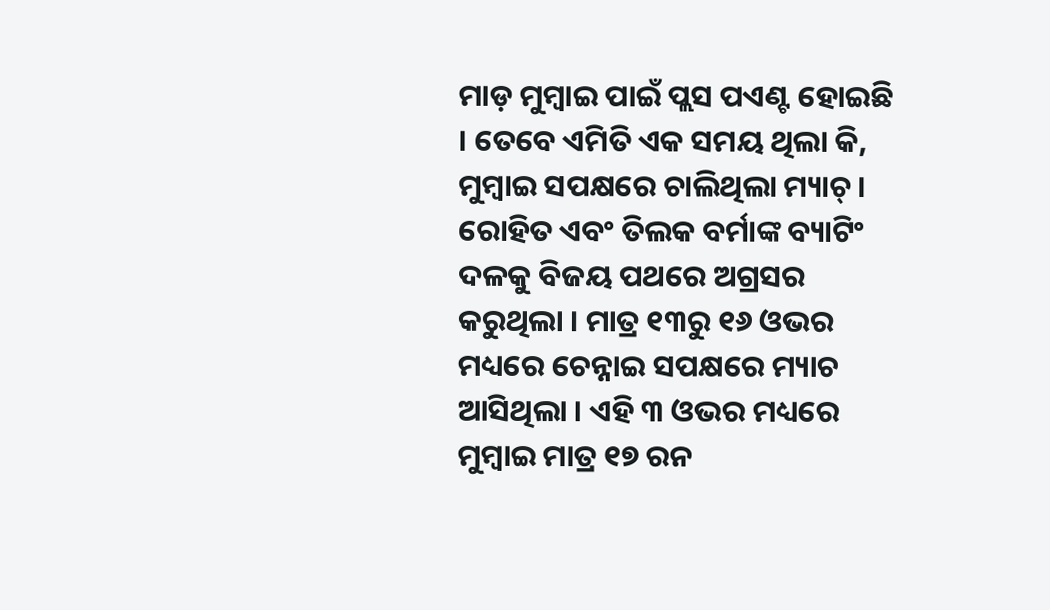ମାଡ଼ ମୁମ୍ବାଇ ପାଇଁ ପ୍ଲସ ପଏଣ୍ଟ ହୋଇଛି । ତେବେ ଏମିତି ଏକ ସମୟ ଥିଲା କି, ମୁମ୍ବାଇ ସପକ୍ଷରେ ଚାଲିଥିଲା ମ୍ୟାଚ୍ । ରୋହିତ ଏବଂ ତିଲକ ବର୍ମାଙ୍କ ବ୍ୟାଟିଂ ଦଳକୁ ବିଜୟ ପଥରେ ଅଗ୍ରସର କରୁଥିଲା । ମାତ୍ର ୧୩ରୁ ୧୬ ଓଭର ମଧ୍ୟରେ ଚେନ୍ନାଇ ସପକ୍ଷରେ ମ୍ୟାଚ ଆସିଥିଲା । ଏହି ୩ ଓଭର ମଧ୍ୟରେ ମୁମ୍ବାଇ ମାତ୍ର ୧୭ ରନ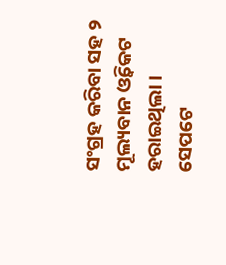ସଂଗ୍ରହ କରିବା ସହ ୨ ମୂଲ୍ୟବାନ ଓ୍ବିକେଟ ହରାଇଥିଲା । ସେପଟେ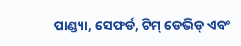ପାଣ୍ଡ୍ୟା, ସେଫର୍ଡ, ଟିମ୍ ଡେଭିଡ୍ ଏବଂ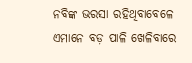ନବିଙ୍କ ଭରସା ରହିଥିବାବେଳେ ଏମାନେ ବଡ଼ ପାଳି ଖେଳିବାରେ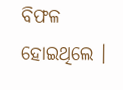ବିଫଳ ହୋଇଥିଲେ ।